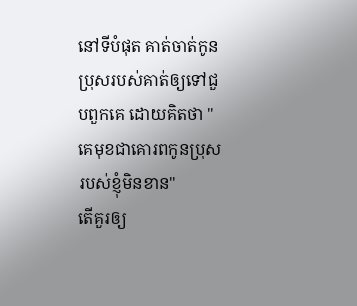នៅទីបំផុត គាត់ចាត់កូនប្រុសរបស់គាត់ឲ្យទៅជួបពួកគេ ដោយគិតថា "គេមុខជាគោរពកូនប្រុសរបស់ខ្ញុំមិនខាន"
តើគួរឲ្យ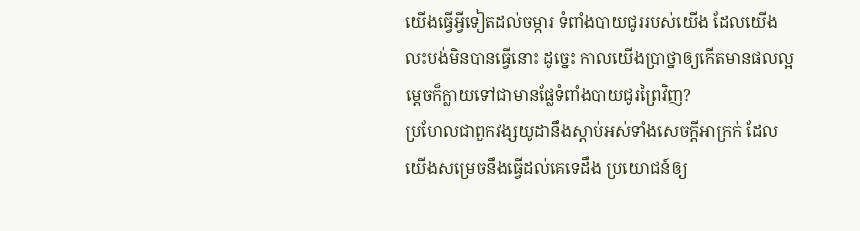យើងធ្វើអ្វីទៀតដល់ចម្ការ ទំពាំងបាយជូររបស់យើង ដែលយើងលះបង់មិនបានធ្វើនោះ ដូច្នេះ កាលយើងប្រាថ្នាឲ្យកើតមានផលល្អ ម្តេចក៏ក្លាយទៅជាមានផ្លែទំពាំងបាយជូរព្រៃវិញ?
ប្រហែលជាពួកវង្សយូដានឹងស្តាប់អស់ទាំងសេចក្ដីអាក្រក់ ដែលយើងសម្រេចនឹងធ្វើដល់គេទេដឹង ប្រយោជន៍ឲ្យ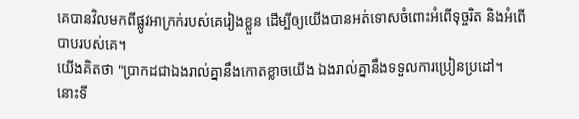គេបានវិលមកពីផ្លូវអាក្រក់របស់គេរៀងខ្លួន ដើម្បីឲ្យយើងបានអត់ទោសចំពោះអំពើទុច្ចរិត និងអំពើបាបរបស់គេ។
យើងគិតថា "ប្រាកដជាឯងរាល់គ្នានឹងកោតខ្លាចយើង ឯងរាល់គ្នានឹងទទួលការប្រៀនប្រដៅ។ នោះទី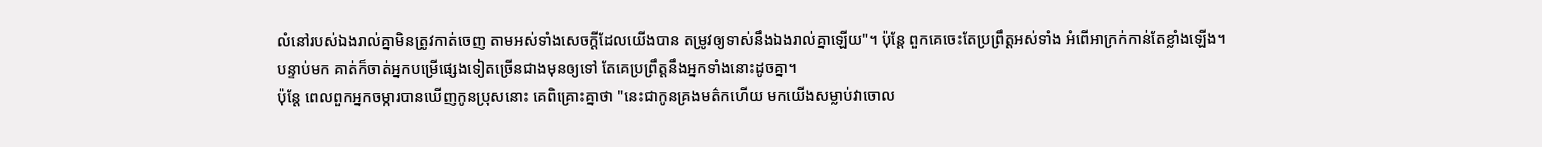លំនៅរបស់ឯងរាល់គ្នាមិនត្រូវកាត់ចេញ តាមអស់ទាំងសេចក្ដីដែលយើងបាន តម្រូវឲ្យទាស់នឹងឯងរាល់គ្នាឡើយ"។ ប៉ុន្តែ ពួកគេចេះតែប្រព្រឹត្តអស់ទាំង អំពើអាក្រក់កាន់តែខ្លាំងឡើង។
បន្ទាប់មក គាត់ក៏ចាត់អ្នកបម្រើផ្សេងទៀតច្រើនជាងមុនឲ្យទៅ តែគេប្រព្រឹត្តនឹងអ្នកទាំងនោះដូចគ្នា។
ប៉ុន្តែ ពេលពួកអ្នកចម្ការបានឃើញកូនប្រុសនោះ គេពិគ្រោះគ្នាថា "នេះជាកូនគ្រងមត៌កហើយ មកយើងសម្លាប់វាចោល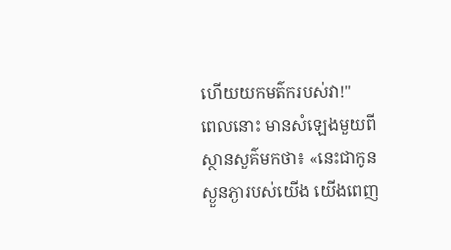ហើយយកមត៌ករបស់វា!"
ពេលនោះ មានសំឡេងមួយពីស្ថានសួគ៌មកថា៖ «នេះជាកូនស្ងួនភ្ងារបស់យើង យើងពេញ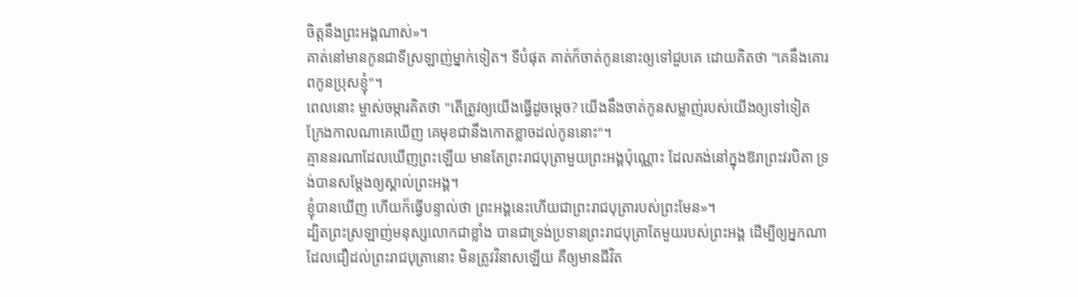ចិត្តនឹងព្រះអង្គណាស់»។
គាត់នៅមានកូនជាទីស្រឡាញ់ម្នាក់ទៀត។ ទីបំផុត គាត់ក៏ចាត់កូននោះឲ្យទៅជួបគេ ដោយគិតថា "គេនឹងគោរពកូនប្រុសខ្ញុំ"។
ពេលនោះ ម្ចាស់ចម្ការគិតថា "តើត្រូវឲ្យយើងធ្វើដូចម្តេច? យើងនឹងចាត់កូនសម្លាញ់របស់យើងឲ្យទៅទៀត ក្រែងកាលណាគេឃើញ គេមុខជានឹងកោតខ្លាចដល់កូននោះ"។
គ្មាននរណាដែលឃើញព្រះឡើយ មានតែព្រះរាជបុត្រាមួយព្រះអង្គប៉ុណ្ណោះ ដែលគង់នៅក្នុងឱរាព្រះវរបិតា ទ្រង់បានសម្តែងឲ្យស្គាល់ព្រះអង្គ។
ខ្ញុំបានឃើញ ហើយក៏ធ្វើបន្ទាល់ថា ព្រះអង្គនេះហើយជាព្រះរាជបុត្រារបស់ព្រះមែន»។
ដ្បិតព្រះស្រឡាញ់មនុស្សលោកជាខ្លាំង បានជាទ្រង់ប្រទានព្រះរាជបុត្រាតែមួយរបស់ព្រះអង្គ ដើម្បីឲ្យអ្នកណាដែលជឿដល់ព្រះរាជបុត្រានោះ មិនត្រូវវិនាសឡើយ គឺឲ្យមានជីវិត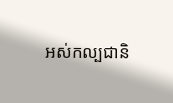អស់កល្បជានិ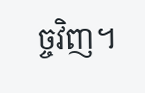ច្ចវិញ។